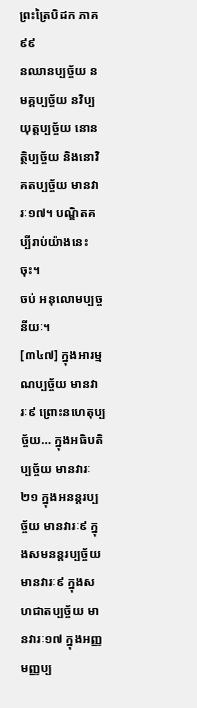ព្រះត្រៃបិដក ភាគ ៩៩
នឈានប្បច្ច័យ នមគ្គប្បច្ច័យ នវិប្បយុត្តប្បច្ច័យ នោនត្ថិប្បច្ច័យ និងនោវិគតប្បច្ច័យ មានវារៈ១៧។ បណ្ឌិតគប្បីរាប់យ៉ាងនេះចុះ។
ចប់ អនុលោមប្បច្ចនីយៈ។
[៣៤៧] ក្នុងអារម្មណប្បច្ច័យ មានវារៈ៩ ព្រោះនហេតុប្បច្ច័យ… ក្នុងអធិបតិប្បច្ច័យ មានវារៈ២១ ក្នុងអនន្តរប្បច្ច័យ មានវារៈ៩ ក្នុងសមនន្តរប្បច្ច័យ មានវារៈ៩ ក្នុងសហជាតប្បច្ច័យ មានវារៈ១៧ ក្នុងអញ្ញមញ្ញប្ប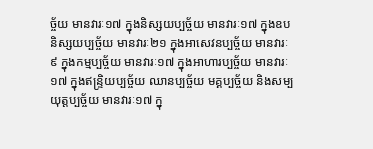ច្ច័យ មានវារៈ១៧ ក្នុងនិស្សយប្បច្ច័យ មានវារៈ១៧ ក្នុងឧបនិស្សយប្បច្ច័យ មានវារៈ២១ ក្នុងអាសេវនប្បច្ច័យ មានវារៈ៩ ក្នុងកម្មប្បច្ច័យ មានវារៈ១៧ ក្នុងអាហារប្បច្ច័យ មានវារៈ១៧ ក្នុងឥន្ទ្រិយប្បច្ច័យ ឈានប្បច្ច័យ មគ្គប្បច្ច័យ និងសម្បយុត្តប្បច្ច័យ មានវារៈ១៧ ក្នុ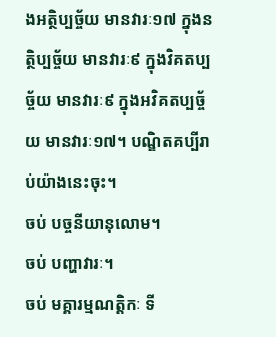ងអត្ថិប្បច្ច័យ មានវារៈ១៧ ក្នុងនត្ថិប្បច្ច័យ មានវារៈ៩ ក្នុងវិគតប្បច្ច័យ មានវារៈ៩ ក្នុងអវិគតប្បច្ច័យ មានវារៈ១៧។ បណ្ឌិតគប្បីរាប់យ៉ាងនេះចុះ។
ចប់ បច្ចនីយានុលោម។
ចប់ បញ្ហាវារៈ។
ចប់ មគ្គារម្មណត្តិកៈ ទី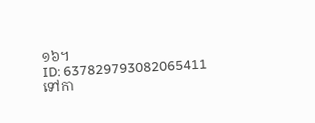១៦។
ID: 637829793082065411
ទៅកា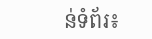ន់ទំព័រ៖